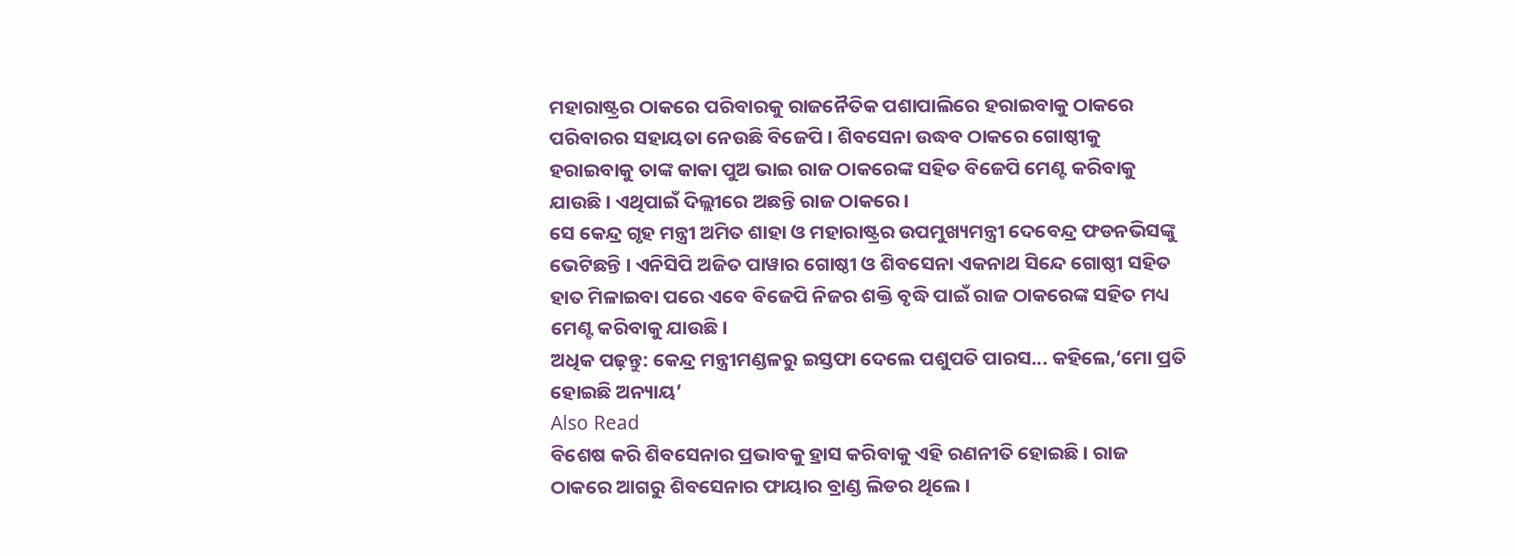ମହାରାଷ୍ଟ୍ରର ଠାକରେ ପରିବାରକୁ ରାଜନୈତିକ ପଶାପାଲିରେ ହରାଇବାକୁ ଠାକରେ ପରିବାରର ସହାୟତା ନେଉଛି ବିଜେପି । ଶିବସେନା ଉଦ୍ଧବ ଠାକରେ ଗୋଷ୍ଠୀକୁ ହରାଇବାକୁ ତାଙ୍କ କାକା ପୁଅ ଭାଇ ରାଜ ଠାକରେଙ୍କ ସହିତ ବିଜେପି ମେଣ୍ଟ କରିବାକୁ ଯାଉଛି । ଏଥିପାଇଁ ଦିଲ୍ଲୀରେ ଅଛନ୍ତି ରାଜ ଠାକରେ ।
ସେ କେନ୍ଦ୍ର ଗୃହ ମନ୍ତ୍ରୀ ଅମିତ ଶାହା ଓ ମହାରାଷ୍ଟ୍ରର ଉପମୁଖ୍ୟମନ୍ତ୍ରୀ ଦେବେନ୍ଦ୍ର ଫଡନଭିସଙ୍କୁ ଭେଟିଛନ୍ତି । ଏନିସିପି ଅଜିତ ପାୱାର ଗୋଷ୍ଠୀ ଓ ଶିବସେନା ଏକନାଥ ସିନ୍ଦେ ଗୋଷ୍ଠୀ ସହିତ ହାତ ମିଳାଇବା ପରେ ଏବେ ବିଜେପି ନିଜର ଶକ୍ତି ବୃଦ୍ଧି ପାଇଁ ରାଜ ଠାକରେଙ୍କ ସହିତ ମଧ୍ୟ ମେଣ୍ଟ କରିବାକୁ ଯାଉଛି।
ଅଧିକ ପଢ଼ନ୍ତୁ: କେନ୍ଦ୍ର ମନ୍ତ୍ରୀମଣ୍ଡଳରୁ ଇସ୍ତଫା ଦେଲେ ପଶୁପତି ପାରସ... କହିଲେ,‘ମୋ ପ୍ରତି ହୋଇଛି ଅନ୍ୟାୟ’
Also Read
ବିଶେଷ କରି ଶିବସେନାର ପ୍ରଭାବକୁ ହ୍ରାସ କରିବାକୁ ଏହି ରଣନୀତି ହୋଇଛି । ରାଜ ଠାକରେ ଆଗରୁ ଶିବସେନାର ଫାୟାର ବ୍ରାଣ୍ଡ ଲିଡର ଥିଲେ ।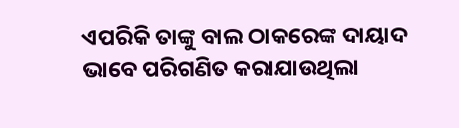ଏପରିକି ତାଙ୍କୁ ବାଲ ଠାକରେଙ୍କ ଦାୟାଦ ଭାବେ ପରିଗଣିତ କରାଯାଉଥିଲା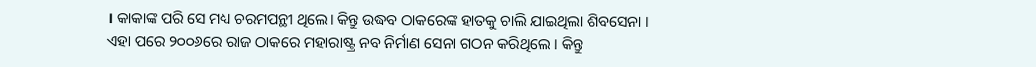। କାକାଙ୍କ ପରି ସେ ମଧ୍ୟ ଚରମପନ୍ଥୀ ଥିଲେ। କିନ୍ତୁ ଉଦ୍ଧବ ଠାକରେଙ୍କ ହାତକୁ ଚାଲି ଯାଇଥିଲା ଶିବସେନା ।
ଏହା ପରେ ୨୦୦୬ରେ ରାଜ ଠାକରେ ମହାରାଷ୍ଟ୍ର ନବ ନିର୍ମାଣ ସେନା ଗଠନ କରିଥିଲେ । କିନ୍ତୁ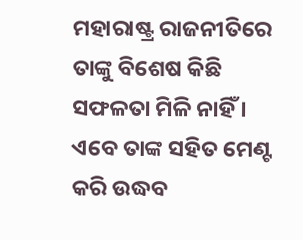ମହାରାଷ୍ଟ୍ର ରାଜନୀତିରେ ତାଙ୍କୁ ବିଶେଷ କିଛି ସଫଳତା ମିଳି ନାହିଁ । ଏବେ ତାଙ୍କ ସହିତ ମେଣ୍ଟ କରି ଉଦ୍ଧବ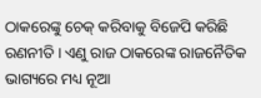ଠାକରେଙ୍କୁ ଚେକ୍ କରିବାକୁ ବିଜେପି କରିଛି ରଣନୀତି । ଏଣୁ ରାଜ ଠାକରେଙ୍କ ରାଜନୈତିକ ଭାଗ୍ୟରେ ମଧ୍ୟ ନୂଆ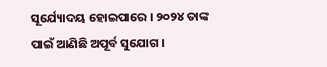ସୂର୍ଯ୍ୟୋଦୟ ହୋଇପାରେ । ୨୦୨୪ ତାଙ୍କ ପାଇଁ ଆଣିଛି ଅପୂର୍ବ ସୁଯୋଗ ।